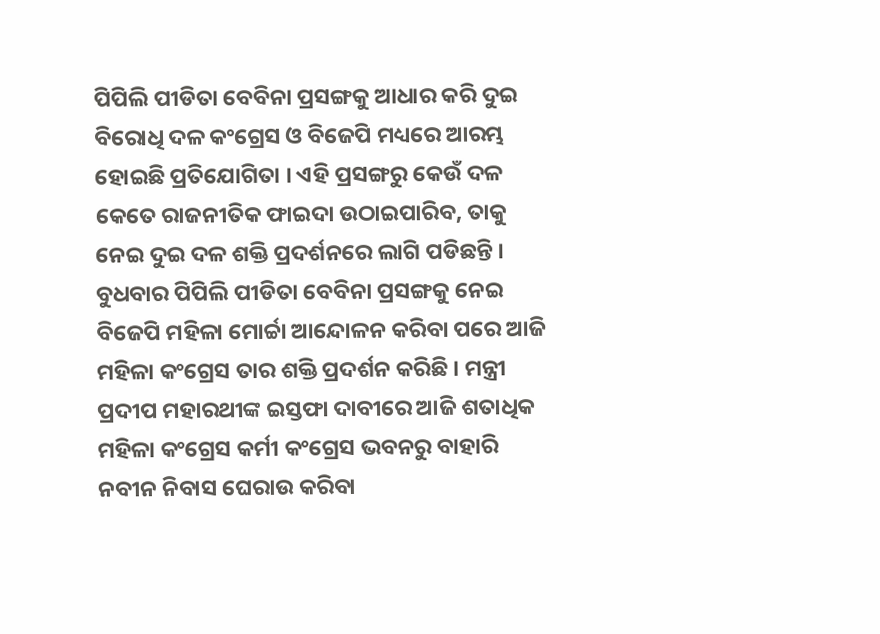ପିପିଲି ପୀଡିତା ବେବିନା ପ୍ରସଙ୍ଗକୁ ଆଧାର କରି ଦୁଇ ବିରୋଧି ଦଳ କଂଗ୍ରେସ ଓ ବିଜେପି ମଧ୍ୟରେ ଆରମ୍ଭ ହୋଇଛି ପ୍ରତିଯୋଗିତା । ଏହି ପ୍ରସଙ୍ଗରୁ କେଉଁ ଦଳ କେତେ ରାଜନୀତିକ ଫାଇଦା ଉଠାଇପାରିବ, ତାକୁ ନେଇ ଦୁଇ ଦଳ ଶକ୍ତି ପ୍ରଦର୍ଶନରେ ଲାଗି ପଡିଛନ୍ତି । ବୁଧବାର ପିପିଲି ପୀଡିତା ବେବିନା ପ୍ରସଙ୍ଗକୁ ନେଇ ବିଜେପି ମହିଳା ମୋର୍ଚ୍ଚା ଆନ୍ଦୋଳନ କରିବା ପରେ ଆଜି ମହିଳା କଂଗ୍ରେସ ତାର ଶକ୍ତି ପ୍ରଦର୍ଶନ କରିଛି । ମନ୍ତ୍ରୀ ପ୍ରଦୀପ ମହାରଥୀଙ୍କ ଇସ୍ତଫା ଦାବୀରେ ଆଜି ଶତାଧିକ ମହିଳା କଂଗ୍ରେସ କର୍ମୀ କଂଗ୍ରେସ ଭବନରୁ ବାହାରି ନବୀନ ନିବାସ ଘେରାଉ କରିବା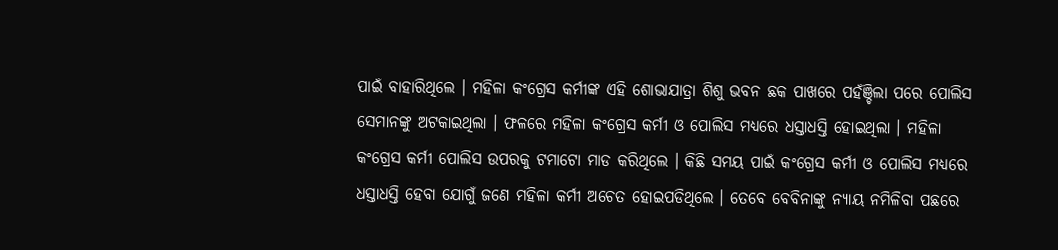ପାଇଁ ବାହାରିଥିଲେ । ମହିଳା କଂଗ୍ରେସ କର୍ମୀଙ୍କ ଏହି ଶୋଭାଯାତ୍ରା ଶିଶୁ ଭବନ ଛକ ପାଖରେ ପହଁଞ୍ଚିଲା ପରେ ପୋଲିସ ସେମାନଙ୍କୁ ଅଟକାଇଥିଲା । ଫଳରେ ମହିଳା କଂଗ୍ରେସ କର୍ମୀ ଓ ପୋଲିସ ମଧ୍ୟରେ ଧସ୍ତାଧସ୍ତି ହୋଇଥିଲା । ମହିଳା କଂଗ୍ରେସ କର୍ମୀ ପୋଲିସ ଉପରକୁ ଟମାଟୋ ମାଡ କରିଥିଲେ । କିଛି ସମୟ ପାଇଁ କଂଗ୍ରେସ କର୍ମୀ ଓ ପୋଲିସ ମଧ୍ୟରେ ଧସ୍ତାଧସ୍ତି ହେବା ଯୋଗୁଁ ଜଣେ ମହିଳା କର୍ମୀ ଅଚେତ ହୋଇପଡିଥିଲେ । ତେବେ ବେବିନାଙ୍କୁ ନ୍ୟାୟ ନମିଳିବା ପଛରେ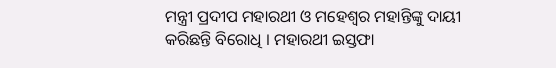ମନ୍ତ୍ରୀ ପ୍ରଦୀପ ମହାରଥୀ ଓ ମହେଶ୍ୱର ମହାନ୍ତିଙ୍କୁ ଦାୟୀ କରିଛନ୍ତି ବିରୋଧି । ମହାରଥୀ ଇସ୍ତଫା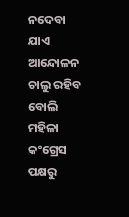ନଦେବା ଯାଏ ଆନ୍ଦୋଳନ ଚାଲୁ ରହିବ ବୋଲି ମହିଳା କଂଗ୍ରେସ ପକ୍ଷରୁ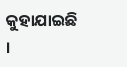କୁହାଯାଇଛି ।